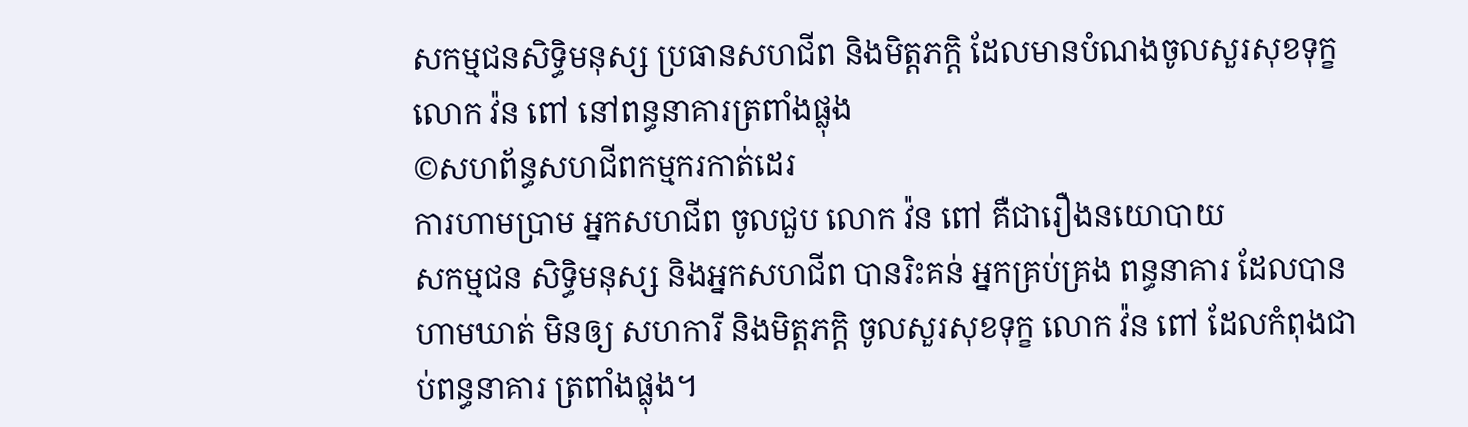សកម្មជនសិទ្ធិមនុស្ស ប្រធានសហជីព និងមិត្តភក្តិ ដែលមានបំណងចូលសួរសុខទុក្ខលោក វ៉ន ពៅ នៅពន្ធនាគារត្រពាំងផ្លុង
©សហព័ន្ធសហជីពកម្មករកាត់ដេរ
ការហាមប្រាម អ្នកសហជីព ចូលជួប លោក វ៉ន ពៅ គឺជារឿងនយោបាយ
សកម្មជន សិទ្ធិមនុស្ស និងអ្នកសហជីព បានរិះគន់ អ្នកគ្រប់គ្រង ពន្ធនាគារ ដែលបានហាមឃាត់ មិនឲ្យ សហការី និងមិត្តភក្តិ ចូលសួរសុខទុក្ខ លោក វ៉ន ពៅ ដែលកំពុងជាប់ពន្ធនាគារ ត្រពាំងផ្លុង។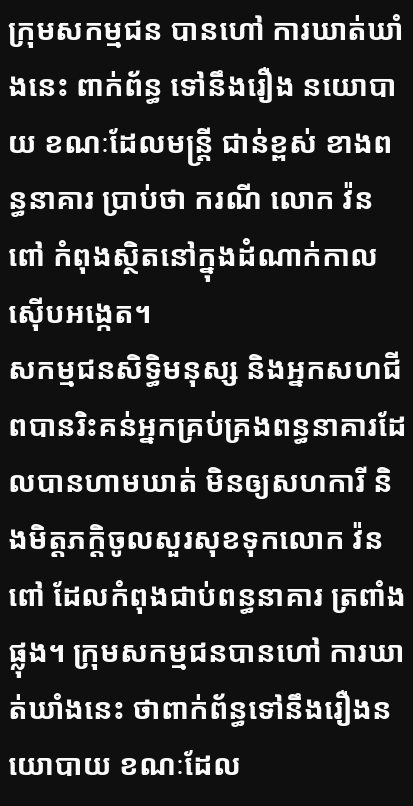ក្រុមសកម្មជន បានហៅ ការឃាត់ឃាំងនេះ ពាក់ព័ន្ធ ទៅនឹងរឿង នយោបាយ ខណៈដែលមន្ត្រី ជាន់ខ្ពស់ ខាងពន្ធនាគារ ប្រាប់ថា ករណី លោក វ៉ន ពៅ កំពុងស្ថិតនៅក្នុងដំណាក់កាល ស៊ើបអង្កេត។
សកម្មជនសិទ្ធិមនុស្ស និងអ្នកសហជីពបានរិះគន់អ្នកគ្រប់គ្រងពន្ធនាគារដែលបានហាមឃាត់ មិនឲ្យសហការី និងមិត្តភក្តិចូលសួរសុខទុកលោក វ៉ន ពៅ ដែលកំពុងជាប់ពន្ធនាគារ ត្រពាំងផ្លុង។ ក្រុមសកម្មជនបានហៅ ការឃាត់ឃាំងនេះ ថាពាក់ព័ន្ធទៅនឹងរឿងនយោបាយ ខណៈដែល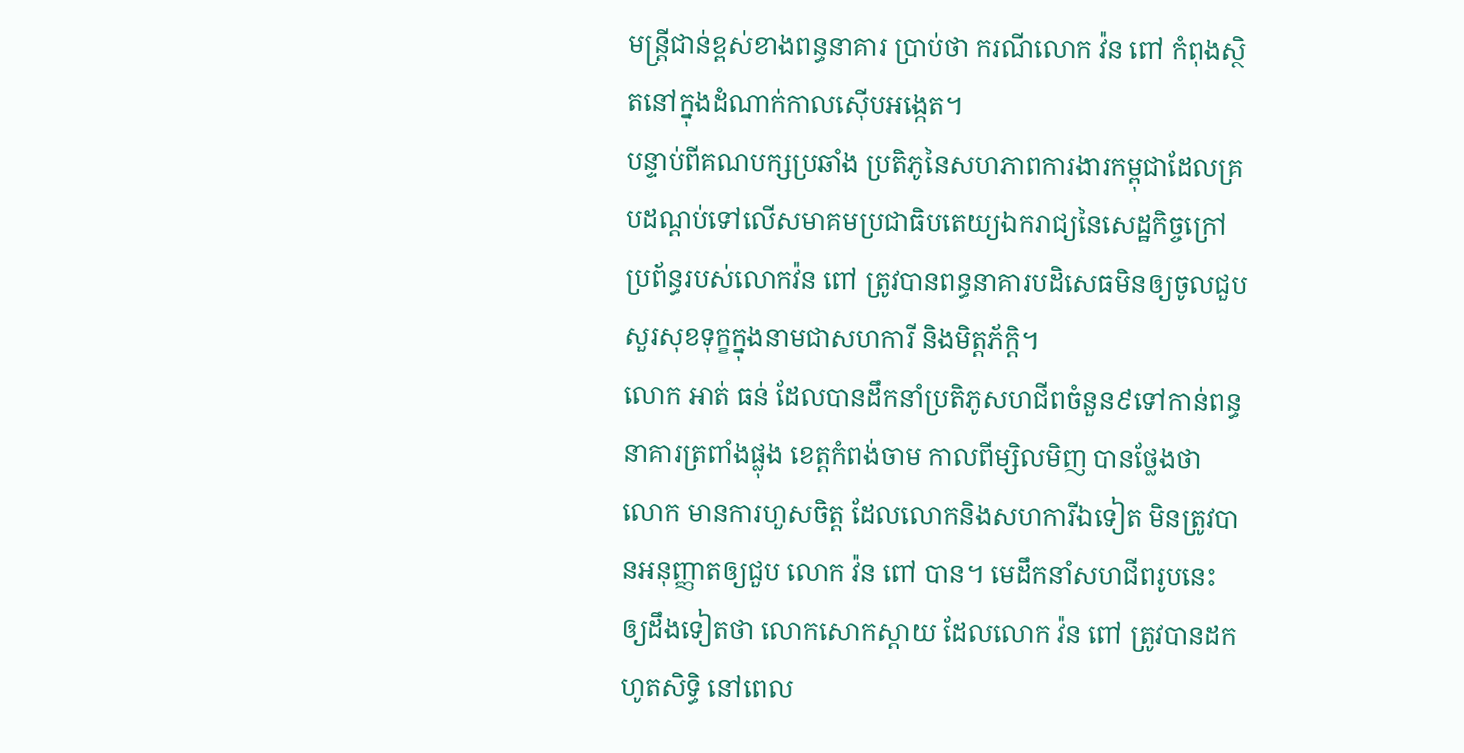មន្ត្រីជាន់ខ្ពស់ខាងពន្ធនាគារ ប្រាប់ថា ករណីលោក វ៉ន ពៅ កំពុងស្ថិតនៅក្នុងដំណាក់កាលស៊ើបអង្កេត។
បន្ទាប់ពីគណបក្សប្រឆាំង ប្រតិភូនៃសហភាពការងារកម្ពុជាដែលគ្របដណ្តប់ទៅលើសមាគមប្រជាធិបតេយ្យឯករាជ្យនៃសេដ្ឋកិច្ចក្រៅប្រព័ន្ធរបស់លោកវ៉ន ពៅ ត្រូវបានពន្ធនាគារបដិសេធមិនឲ្យចូលជួបសួរសុខទុក្ខក្នុងនាមជាសហការី និងមិត្តភ័ក្តិ។
លោក អាត់ ធន់ ដែលបានដឹកនាំប្រតិភូសហជីពចំនួន៩ទៅកាន់ពន្ធនាគារត្រពាំងផ្លុង ខេត្តកំពង់ចាម កាលពីម្សិលមិញ បានថ្លែងថា លោក មានការហួសចិត្ត ដែលលោកនិងសហការីឯទៀត មិនត្រូវបានអនុញ្ញាតឲ្យជួប លោក វ៉ន ពៅ បាន។ មេដឹកនាំសហជីពរូបនេះ ឲ្យដឹងទៀតថា លោកសោកស្តាយ ដែលលោក វ៉ន ពៅ ត្រូវបានដកហូតសិទ្ធិ នៅពេល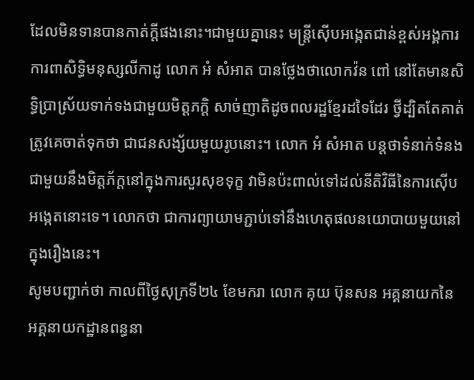ដែលមិនទានបានកាត់ក្តីផងនោះ។ជាមួយគ្នានេះ មន្ត្រីស៊ើបអង្កេតជាន់ខ្ពស់អង្គការការពាសិទ្ធិមនុស្សលីកាដូ លោក អំ សំអាត បានថ្លែងថាលោកវ៉ន ពៅ នៅតែមានសិទ្ធិប្រាស្រ័យទាក់ទងជាមួយមិត្តភក្តិ សាច់ញាតិដូចពលរដ្ឋខ្មែរដទៃដែរ ថ្វីដ្បិតតែគាត់ត្រូវគេចាត់ទុកថា ជាជនសង្ស័យមួយរូបនោះ។ លោក អំ សំអាត បន្តថាទំនាក់ទំនងជាមួយនឹងមិត្តភ័ក្តនៅក្នុងការសួរសុខទុក្ខ វាមិនប៉ះពាល់ទៅដល់នីតិវិធីនៃការស៊ើបអង្កេតនោះទេ។ លោកថា ជាការព្យាយាមភ្ជាប់ទៅនឹងហេតុផលនយោបាយមួយនៅក្នុងរឿងនេះ។
សូមបញ្ជាក់ថា កាលពីថ្ងៃសុក្រទី២៤ ខែមករា លោក គុយ ប៊ុនសន អគ្គនាយកនៃអគ្គនាយកដ្ឋានពន្ធនា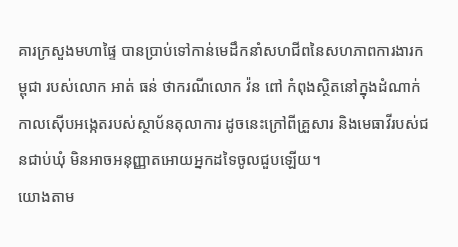គារក្រសួងមហាផ្ទៃ បានប្រាប់ទៅកាន់មេដឹកនាំសហជីពនៃសហភាពការងារកម្ពុជា របស់លោក អាត់ ធន់ ថាករណីលោក វ៉ន ពៅ កំពុងស្ថិតនៅក្នុងដំណាក់កាលស៊ើបអង្កេតរបស់ស្ថាប័នតុលាការ ដូចនេះក្រៅពីគ្រួសារ និងមេធាវីរបស់ជនជាប់ឃុំ មិនអាចអនុញ្ញាតអោយអ្នកដទៃចូលជួបឡើយ។
យោងតាម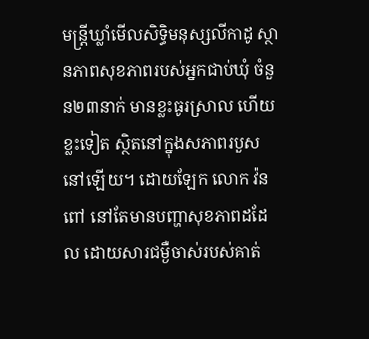មន្ត្រីឃ្លាំមើលសិទ្ធិមនុស្សលីកាដូ ស្ថានភាពសុខភាពរបស់អ្នកជាប់ឃុំ ចំនួន២៣នាក់ មានខ្លះធូរស្រាល ហើយខ្លះទៀត ស្ថិតនៅក្នុងសភាពរបួសនៅឡើយ។ ដោយឡែក លោក វ៉ន ពៅ នៅតែមានបញ្ហាសុខភាពដដែល ដោយសារជម្ងឺចាស់របស់គាត់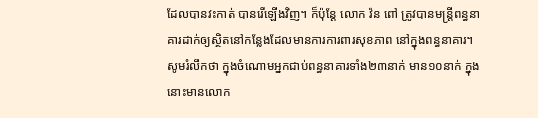ដែលបានវះកាត់ បានរើឡើងវិញ។ ក៏ប៉ុន្តែ លោក វ៉ន ពៅ ត្រូវបានមន្ត្រីពន្ធនាគារដាក់ឲ្យស្ថិតនៅកន្លែងដែលមានការការពារសុខភាព នៅក្នុងពន្ធនាគារ។
សូមរំលឹកថា ក្នុងចំណោមអ្នកជាប់ពន្ធនាគារទាំង២៣នាក់ មាន១០នាក់ ក្នុងនោះមានលោក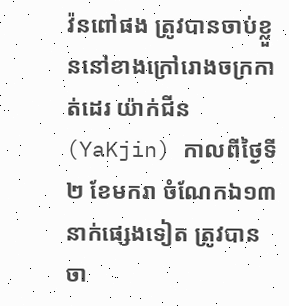វ៉នពៅផង ត្រូវបានចាប់ខ្លួននៅខាងក្រៅរោងចក្រកាត់ដេរ យ៉ាក់ជីន (YaKjin) កាលពីថ្ងៃទី២ ខែមករា ចំណែកឯ១៣នាក់ផ្សេងទៀត ត្រូវបានចា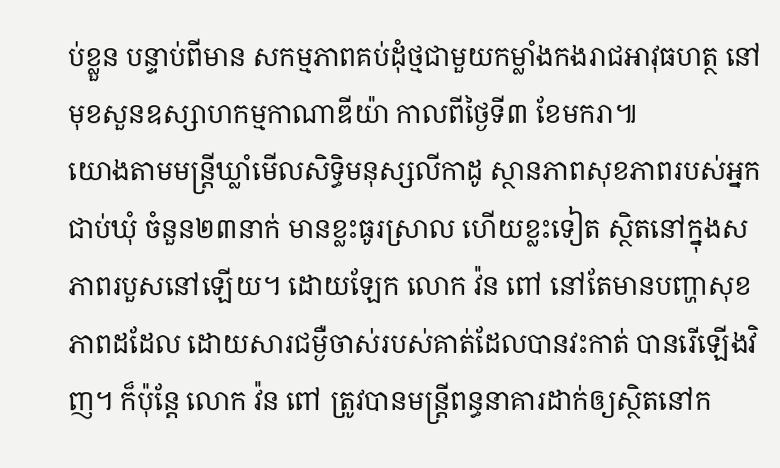ប់ខ្លួន បន្ទាប់ពីមាន សកម្មភាពគប់ដុំថ្មជាមួយកម្លាំងកងរាជអាវុធហត្ថ នៅមុខសួនឧស្សាហកម្មកាណាឌីយ៉ា កាលពីថ្ងៃទី៣ ខែមករា៕
យោងតាមមន្ត្រីឃ្លាំមើលសិទ្ធិមនុស្សលីកាដូ ស្ថានភាពសុខភាពរបស់អ្នកជាប់ឃុំ ចំនួន២៣នាក់ មានខ្លះធូរស្រាល ហើយខ្លះទៀត ស្ថិតនៅក្នុងសភាពរបួសនៅឡើយ។ ដោយឡែក លោក វ៉ន ពៅ នៅតែមានបញ្ហាសុខភាពដដែល ដោយសារជម្ងឺចាស់របស់គាត់ដែលបានវះកាត់ បានរើឡើងវិញ។ ក៏ប៉ុន្តែ លោក វ៉ន ពៅ ត្រូវបានមន្ត្រីពន្ធនាគារដាក់ឲ្យស្ថិតនៅក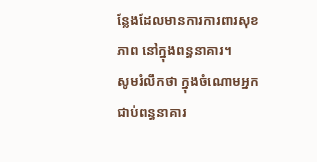ន្លែងដែលមានការការពារសុខភាព នៅក្នុងពន្ធនាគារ។
សូមរំលឹកថា ក្នុងចំណោមអ្នកជាប់ពន្ធនាគារ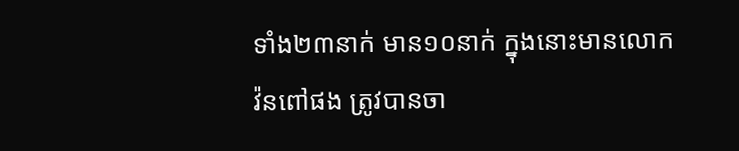ទាំង២៣នាក់ មាន១០នាក់ ក្នុងនោះមានលោក
វ៉នពៅផង ត្រូវបានចា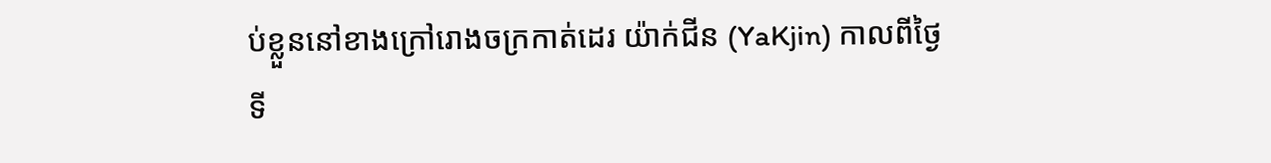ប់ខ្លួននៅខាងក្រៅរោងចក្រកាត់ដេរ យ៉ាក់ជីន (YaKjin) កាលពីថ្ងៃទី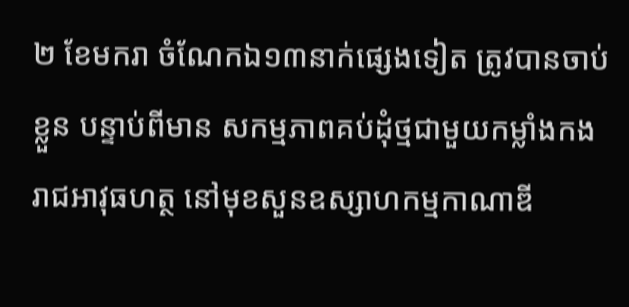២ ខែមករា ចំណែកឯ១៣នាក់ផ្សេងទៀត ត្រូវបានចាប់ខ្លួន បន្ទាប់ពីមាន សកម្មភាពគប់ដុំថ្មជាមួយកម្លាំងកងរាជអាវុធហត្ថ នៅមុខសួនឧស្សាហកម្មកាណាឌី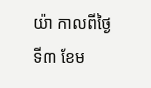យ៉ា កាលពីថ្ងៃទី៣ ខែម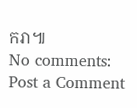ករា៕
No comments:
Post a Comment